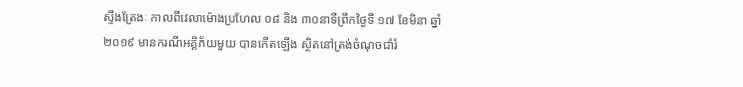ស្ទឹងត្រែងៈ កាលពីវេលាម៉ោងប្រហែល ០៨ និង ៣០នាទីព្រឹកថ្ងៃទី ១៧ ខែមិនា ឆ្នាំ២០១៩ មានករណីអគ្គិភ័យមួយ បានកើតឡើង ស្ថិតនៅត្រង់ចំណុចជាំរំ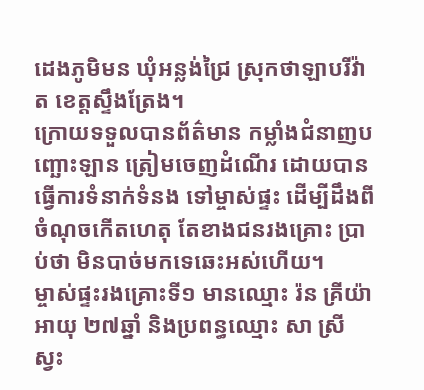ដេងភូមិមន ឃុំអន្លង់ជ្រៃ ស្រុកថាឡាបរីវ៉ាត ខេត្តស្ទឹងត្រែង។
ក្រោយទទួលបានព័ត៌មាន កម្លាំងជំនាញបញ្ឆោះឡាន ត្រៀមចេញដំណើរ ដោយបានធ្វើការទំនាក់ទំនង ទៅម្ចាស់ផ្ទះ ដើម្បីដឹងពីចំណុចកើតហេតុ តែខាងជនរងគ្រោះ ប្រាប់ថា មិនបាច់មកទេឆេះអស់ហើយ។
ម្ចាស់ផ្ទះរងគ្រោះទី១ មានឈ្មោះ រ៉ន គ្រីយ៉ា អាយុ ២៧ឆ្នាំ និងប្រពន្ធឈ្មោះ សា ស្រីស្វះ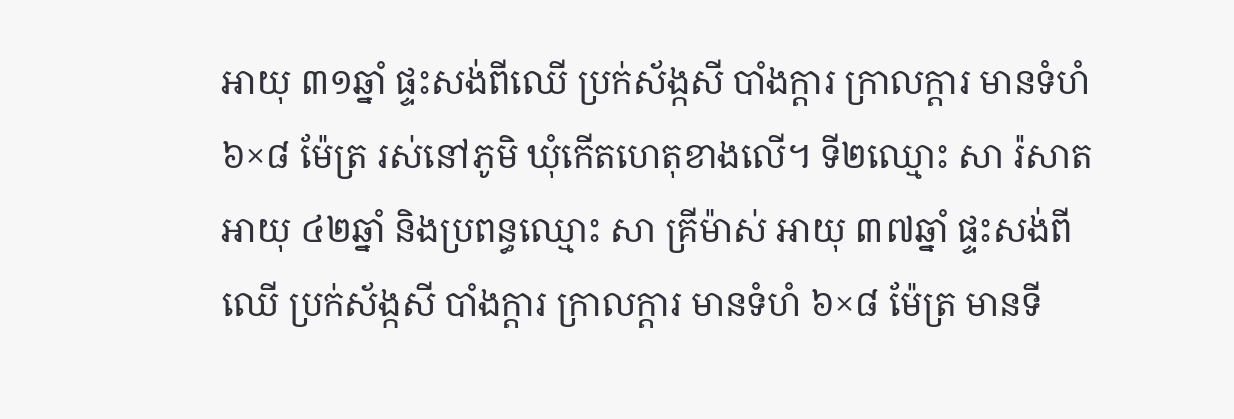អាយុ ៣១ឆ្នាំ ផ្ទះសង់ពីឈើ ប្រក់ស័ង្កសី បាំងក្ដារ ក្រាលក្ដារ មានទំហំ ៦×៨ ម៉ែត្រ រស់នៅភូមិ ឃុំកើតហេតុខាងលើ។ ទី២ឈ្មោះ សា រ៉សាត អាយុ ៤២ឆ្នាំ និងប្រពន្ធឈ្មោះ សា គ្រីម៉ាស់ អាយុ ៣៧ឆ្នាំ ផ្ទះសង់ពីឈើ ប្រក់ស័ង្កសី បាំងក្ដារ ក្រាលក្ដារ មានទំហំ ៦×៨ ម៉ែត្រ មានទី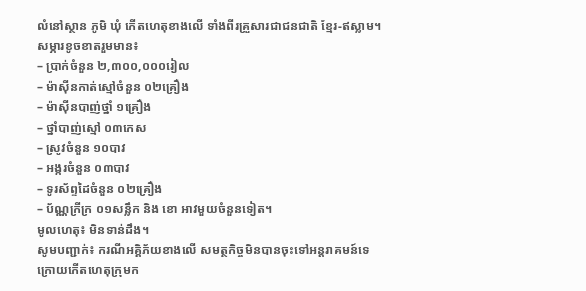លំនៅស្ថាន ភូមិ ឃុំ កើតហេតុខាងលើ ទាំងពីរគ្រួសារជាជនជាតិ ខ្មែរ-ឥស្លាម។
សម្ភារខូចខាតរួមមាន៖
– ប្រាក់ចំនួន ២,៣០០,០០០រៀល
– ម៉ាស៊ីនកាត់ស្មៅចំនួន ០២គ្រឿង
– ម៉ាស៊ីនបាញ់ថ្នាំ ១គ្រឿង
– ថ្នាំបាញ់ស្មៅ ០៣កេស
– ស្រូវចំនួន ១០បាវ
– អង្ករចំនួន ០៣បាវ
– ទូរស័ព្ទដៃចំនួន ០២គ្រឿង
– ប័ណ្ណក្រីក្រ ០១សន្លឹក និង ខោ អាវមួយចំនួនទៀត។
មូលហេតុ៖ មិនទាន់ដឹង។
សូមបញ្ជាក់៖ ករណីអគ្គិភ័យខាងលើ សមត្ថកិច្ចមិនបានចុះទៅអន្តរាគមន៍ទេ ក្រោយកើតហេតុក្រុមក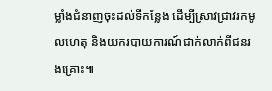ម្លាំងជំនាញចុះដល់ទីកន្លែង ដើម្បីស្រាវជ្រាវរកមូលហេតុ និងយករបាយការណ៍ជាក់លាក់ពីជនរងគ្រោះ៕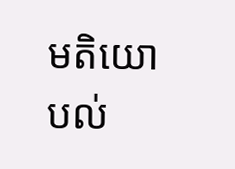មតិយោបល់